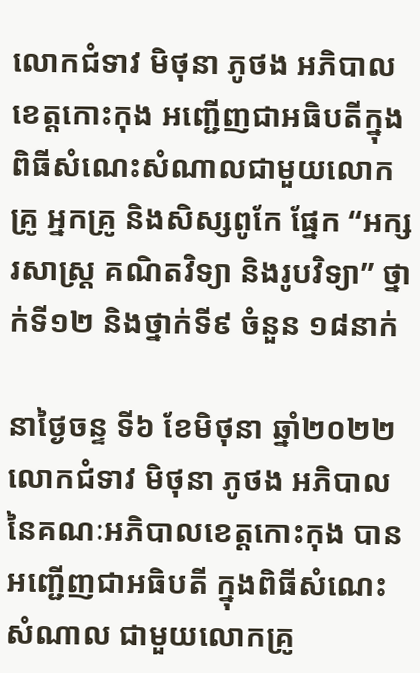លោកជំទាវ មិថុនា ភូថង អភិបាលខេត្តកោះកុង អញ្ជើញជាអធិបតីក្នុងពិធីសំណេះសំណាលជាមួយលោកគ្រូ អ្នកគ្រូ និងសិស្សពូកែ ផ្នែក “អក្សរសាស្ត្រ គណិតវិទ្យា និងរូបវិទ្យា” ថ្នាក់ទី១២ និងថ្នាក់ទី៩ ចំនួន ១៨នាក់

នាថ្ងៃចន្ទ ទី៦ ខែមិថុនា ឆ្នាំ២០២២ លោកជំទាវ មិថុនា ភូថង អភិបាល នៃគណៈអភិបាលខេត្តកោះកុង បានអញ្ជើញជាអធិបតី ក្នុងពិធីសំណេះសំណាល ជាមួយលោកគ្រូ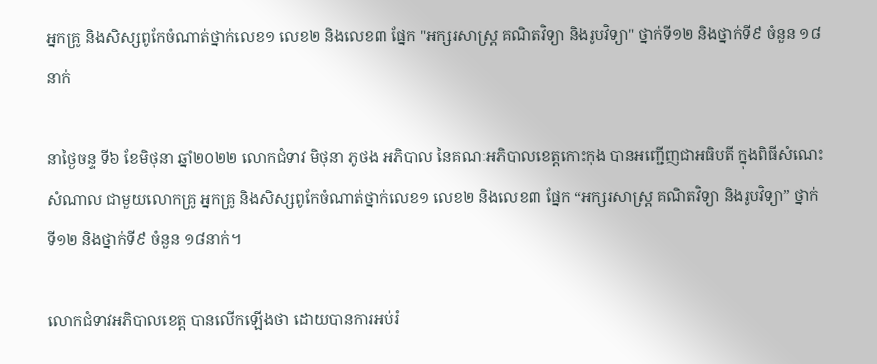អ្នកគ្រូ និងសិស្សពូកែចំណាត់ថ្នាក់លេខ១ លេខ២ និងលេខ៣ ផ្នែក "អក្សរសាស្ត្រ គណិតវិទ្យា និងរូបវិទ្យា" ថ្នាក់ទី១២ និងថ្នាក់ទី៩ ចំនួន ១៨នាក់

នាថ្ងៃចន្ទ ទី៦ ខែមិថុនា ឆ្នាំ២០២២ លោកជំទាវ មិថុនា ភូថង អភិបាល នៃគណៈអភិបាលខេត្តកោះកុង បានអញ្ជើញជាអធិបតី ក្នុងពិធីសំណេះសំណាល ជាមួយលោកគ្រូ អ្នកគ្រូ និងសិស្សពូកែចំណាត់ថ្នាក់លេខ១ លេខ២ និងលេខ៣ ផ្នែក “អក្សរសាស្ត្រ គណិតវិទ្យា និងរូបវិទ្យា” ថ្នាក់ទី១២ និងថ្នាក់ទី៩ ចំនួន ១៨នាក់។

លោកជំទាវអភិបាលខេត្ត បានលើកឡើងថា ដោយបានការអប់រំ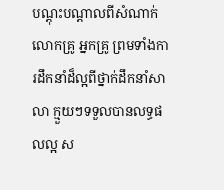បណ្តុះបណ្តាលពីសំណាក់លោកគ្រូ អ្នកគ្រូ ព្រមទាំងការដឹកនាំដ៏ល្អពីថ្នាក់ដឹកនាំសាលា ក្មួយៗទទួលបានលទ្ធផលល្អ ស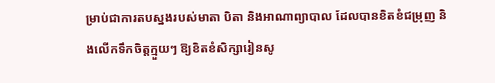ម្រាប់ជាការតបស្នងរបស់មាតា បិតា និងអាណាព្យាបាល ដែលបានខិតខំជម្រុញ និងលើកទឹកចិត្តក្មួយៗ ឱ្យខិតខំសិក្សារៀនសូ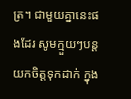ត្រ។ ជាមួយគ្នានេះផងដែរ សូមក្មួយៗបន្តយកចិត្តទុកដាក់ ក្នុង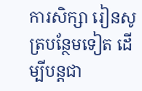ការសិក្សា រៀនសូត្របន្ថែមទៀត ដើម្បីបន្តជា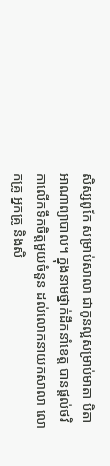សិស្សពូកែ សម្រាប់សាលា ជាកូនល្អសម្រាប់មាតា បិតា អាណាព្យាបាល។ ក្នុងនាមថ្នាក់ដឹកនាំខេត្ត បានផ្តល់ថវិកាលើកទឹកចិត្តមួយចំនួន ដល់លោកនាយកសាលា លោកគ្រូ អ្នកគ្រូ និងសិ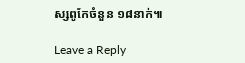ស្សពូកែចំនួន ១៨នាក់៕

Leave a Reply